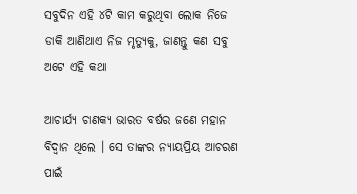ସବୁଦିନ ଏହି ୪ଟି କାମ କରୁଥିବା ଲୋକ ନିଜେ ଡାକି ଆଣିଥାଏ ନିଜ ମୃତ୍ୟୁକୁ, ଜାଣନ୍ତୁ କଣ ସବୁ ଅଟେ ଏହି କଥା

ଆଚାର୍ଯ୍ୟ ଚାଣକ୍ୟ ଭାରତ ବର୍ଷର ଜଣେ ମହାନ ବିଦ୍ଵାନ ଥିଲେ । ସେ ତାଙ୍କର ନ୍ୟାୟପ୍ରିୟ ଆଚରଣ ପାଇଁ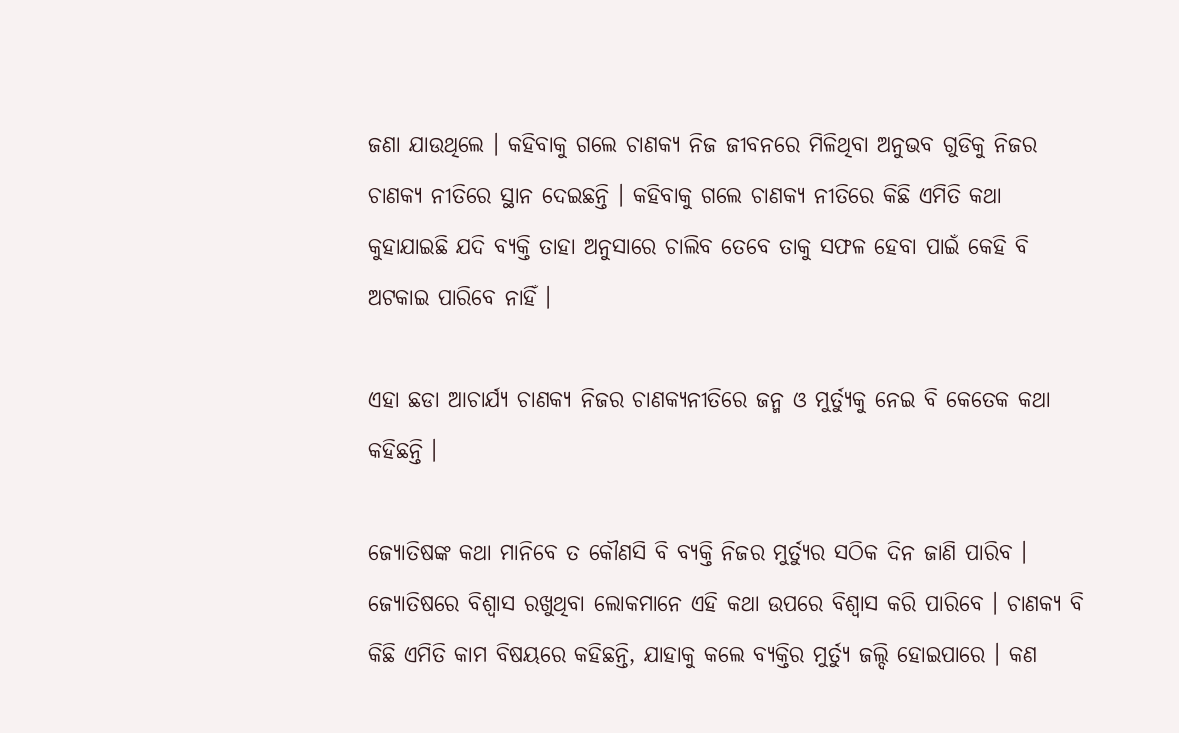ଜଣା ଯାଉଥିଲେ । କହିବାକୁ ଗଲେ ଚାଣକ୍ୟ ନିଜ ଜୀବନରେ ମିଳିଥିବା ଅନୁଭବ ଗୁଡିକୁ ନିଜର ଚାଣକ୍ୟ ନୀତିରେ ସ୍ଥାନ ଦେଇଛନ୍ତି । କହିବାକୁ ଗଲେ ଚାଣକ୍ୟ ନୀତିରେ କିଛି ଏମିତି କଥା କୁହାଯାଇଛି ଯଦି ବ୍ୟକ୍ତି ତାହା ଅନୁସାରେ ଚାଲିବ ତେବେ ତାକୁ ସଫଳ ହେବା ପାଇଁ କେହି ବି ଅଟକାଇ ପାରିବେ ନାହିଁ ।

ଏହା ଛଡା ଆଚାର୍ଯ୍ୟ ଚାଣକ୍ୟ ନିଜର ଚାଣକ୍ୟନୀତିରେ ଜନ୍ମ ଓ ମୁର୍ତ୍ୟୁକୁ ନେଇ ବି କେତେକ କଥା କହିଛନ୍ତି ।

ଜ୍ୟୋତିଷଙ୍କ କଥା ମାନିବେ ତ କୌଣସି ବି ବ୍ୟକ୍ତି ନିଜର ମୁର୍ତ୍ୟୁର ସଠିକ ଦିନ ଜାଣି ପାରିବ । ଜ୍ୟୋତିଷରେ ବିଶ୍ଵାସ ରଖୁଥିବା ଲୋକମାନେ ଏହି କଥା ଉପରେ ବିଶ୍ଵାସ କରି ପାରିବେ । ଚାଣକ୍ୟ ବି କିଛି ଏମିତି କାମ ବିଷୟରେ କହିଛନ୍ତି, ଯାହାକୁ କଲେ ବ୍ୟକ୍ତିର ମୁର୍ତ୍ୟୁ ଜଲ୍ଦି ହୋଇପାରେ । କଣ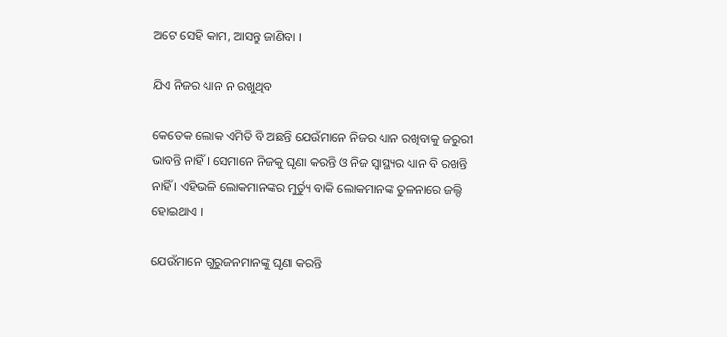ଅଟେ ସେହି କାମ, ଆସନ୍ତୁ ଜାଣିବା ।

ଯିଏ ନିଜର ଧ୍ୟାନ ନ ରଖୁଥିବ

କେତେକ ଲୋକ ଏମିତି ବି ଅଛନ୍ତି ଯେଉଁମାନେ ନିଜର ଧ୍ୟାନ ରଖିବାକୁ ଜରୁରୀ ଭାବନ୍ତି ନାହିଁ । ସେମାନେ ନିଜକୁ ଘୃଣା କରନ୍ତି ଓ ନିଜ ସ୍ୱାସ୍ଥ୍ୟର ଧ୍ୟାନ ବି ରଖନ୍ତି ନାହିଁ । ଏହିଭଳି ଲୋକମାନଙ୍କର ମୁର୍ତ୍ୟୁ ବାକି ଲୋକମାନଙ୍କ ତୁଳନାରେ ଜଲ୍ଦି ହୋଇଥାଏ ।

ଯେଉଁମାନେ ଗୁରୁଜନମାନଙ୍କୁ ଘୃଣା କରନ୍ତି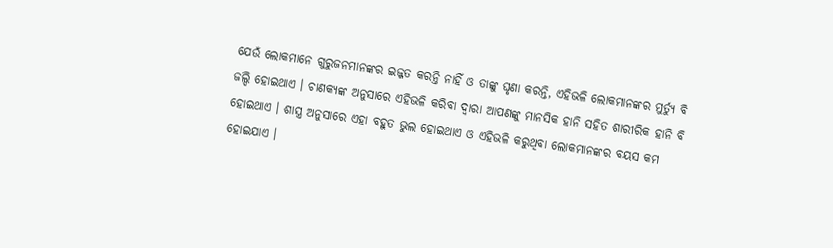ଯେଉଁ ଲୋକମାନେ ଗୁରୁଜନମାନଙ୍କର ଇଜ୍ଜତ କରନ୍ତି ନାହିଁ ଓ ତାଙ୍କୁ ଘୃଣା କରନ୍ତି, ଏହିଭଳି ଲୋକମାନଙ୍କର ମୁର୍ତ୍ୟୁ ବି ଜଲ୍ଦି ହୋଇଥାଏ । ଚାଣକ୍ୟଙ୍କ ଅନୁସାରେ ଏହିଭଳି କରିବା ଦ୍ଵାରା ଆପଣଙ୍କୁ ମାନସିକ ହାନି ସହିତ ଶାରୀରିକ ହାନି ବି ହୋଇଥାଏ । ଶାସ୍ତ୍ର ଅନୁସାରେ ଏହା ବହୁତ ଭୁଲ ହୋଇଥାଏ ଓ ଏହିଭଳି କରୁଥିବା ଲୋକମାନଙ୍କର ବୟସ କମ ହୋଇଯାଏ ।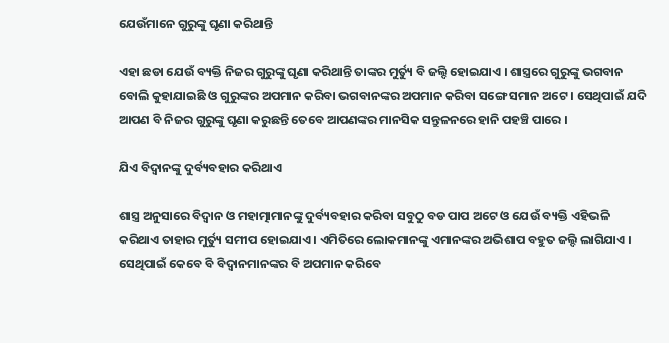ଯେଉଁମାନେ ଗୁରୁଙ୍କୁ ଘୃଣା କରିଥାନ୍ତି

ଏହା ଛଡା ଯେଉଁ ବ୍ୟକ୍ତି ନିଜର ଗୁରୁଙ୍କୁ ଘୃଣା କରିଥାନ୍ତି ତାଙ୍କର ମୁର୍ତ୍ୟୁ ବି ଜଲ୍ଦି ହୋଇଯାଏ । ଶାସ୍ତ୍ରରେ ଗୁରୁଙ୍କୁ ଭଗବାନ ବୋଲି କୁହାଯାଇଛି ଓ ଗୁରୁଙ୍କର ଅପମାନ କରିବା ଭଗବାନଙ୍କର ଅପମାନ କରିବା ସଙ୍ଗେ ସମାନ ଅଟେ । ସେଥିପାଇଁ ଯଦି ଆପଣ ବି ନିଜର ଗୁରୁଙ୍କୁ ଘୃଣା କରୁଛନ୍ତି ତେବେ ଆପଣଙ୍କର ମାନସିକ ସନ୍ତୁଳନରେ ହାନି ପହଞ୍ଚି ପାରେ ।

ଯିଏ ବିଦ୍ଵାନଙ୍କୁ ଦୁର୍ବ୍ୟବହାର କରିଥାଏ

ଶାସ୍ତ୍ର ଅନୁସାରେ ବିଦ୍ଵାନ ଓ ମହାତ୍ମାମାନଙ୍କୁ ଦୁର୍ବ୍ୟବହାର କରିବା ସବୁଠୁ ବଡ ପାପ ଅଟେ ଓ ଯେଉଁ ବ୍ୟକ୍ତି ଏହିଭଳି କରିଥାଏ ତାହାର ମୁର୍ତ୍ୟୁ ସମୀପ ହୋଇଯାଏ । ଏମିତିରେ ଲୋକମାନଙ୍କୁ ଏମାନଙ୍କର ଅଭିଶାପ ବହୁତ ଜଲ୍ଦି ଲାଗିଯାଏ । ସେଥିପାଇଁ କେବେ ବି ବିଦ୍ଵାନମାନଙ୍କର ବି ଅପମାନ କରିବେ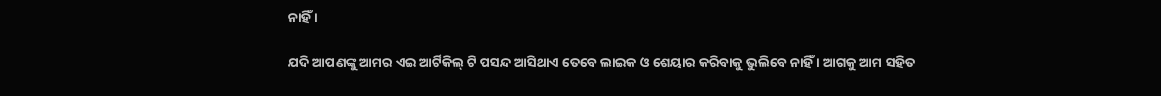ନାହିଁ ।

ଯଦି ଆପଣଙ୍କୁ ଆମର ଏଇ ଆର୍ଟିକିଲ୍ ଟି ପସନ୍ଦ ଆସିଥାଏ ତେବେ ଲାଇକ ଓ ଶେୟାର କରିବାକୁ ଭୁଲିବେ ନାହିଁ । ଆଗକୁ ଆମ ସହିତ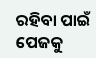ରହିବା ପାଇଁ ପେଜକୁ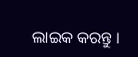ଲାଇକ କରନ୍ତୁ ।